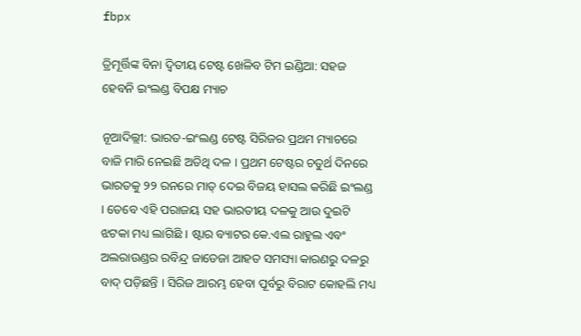fbpx

ତ୍ରିମୂର୍ତ୍ତିଙ୍କ ବିନା ଦ୍ୱିତୀୟ ଟେଷ୍ଟ ଖେଳିବ ଟିମ ଇଣ୍ଡିଆ: ସହଜ ହେବନି ଇଂଲଣ୍ଡ ବିପକ୍ଷ ମ୍ୟାଚ

ନୂଆଦିଲ୍ଲୀ: ଭାରତ-ଇଂଲଣ୍ଡ ଟେଷ୍ଟ ସିରିଜର ପ୍ରଥମ ମ୍ୟାଚରେ ବାଜି ମାରି ନେଇଛି ଅତିଥି ଦଳ । ପ୍ରଥମ ଟେଷ୍ଟର ଚତୁର୍ଥ ଦିନରେ ଭାରତକୁ ୨୨ ରନରେ ମାତ୍ ଦେଇ ବିଜୟ ହାସଲ କରିଛି ଇଂଲଣ୍ଡ । ତେବେ ଏହି ପରାଜୟ ସହ ଭାରତୀୟ ଦଳକୁ ଆଉ ଦୁଇଟି ଝଟକା ମଧ୍ୟ ଲାଗିଛି । ଷ୍ଟାର ବ୍ୟାଟର କେ.ଏଲ ରାହୁଲ ଏବଂ ଅଲରାଉଣ୍ଡର ରବିନ୍ଦ୍ର ଜାଡେଜା ଆହତ ସମସ୍ୟା କାରଣରୁ ଦଳରୁ ବାଦ୍ ପଡ଼ିଛନ୍ତି । ସିରିଜ ଆରମ୍ଭ ହେବା ପୂର୍ବରୁ ବିରାଟ କୋହଲି ମଧ୍ୟ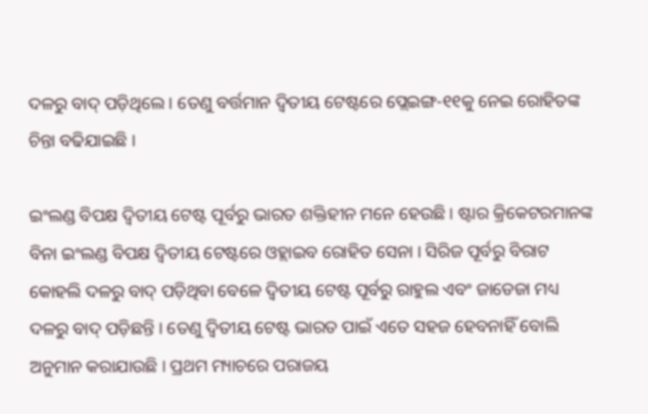ଦଳରୁ ବାଦ୍ ପଡ଼ିଥିଲେ । ତେଣୁ ବର୍ତ୍ତମାନ ଦ୍ୱିତୀୟ ଟେଷ୍ଟରେ ପ୍ଲେଇଙ୍ଗ-୧୧କୁ ନେଇ ରୋହିତଙ୍କ ଚିନ୍ତା ବଢିଯାଇଛି ।

ଇଂଲଣ୍ଡ ବିପକ୍ଷ ଦ୍ୱିତୀୟ ଟେଷ୍ଟ ପୂର୍ବରୁ ଭାରତ ଶକ୍ତିହୀନ ମନେ ହେଉଛି । ଷ୍ଟାର କ୍ରିକେଟରମାନଙ୍କ ବିନା ଇଂଲଣ୍ଡ ବିପକ୍ଷ ଦ୍ୱିତୀୟ ଟେଷ୍ଟରେ ଓହ୍ଲାଇବ ରୋହିତ ସେନା । ସିରିଜ ପୂର୍ବରୁ ବିରାଟ କୋହଲି ଦଳରୁ ବାଦ୍ ପଡ଼ିଥିବା ବେଳେ ଦ୍ୱିତୀୟ ଟେଷ୍ଟ ପୂର୍ବରୁ ରାହୁଲ ଏବଂ ଜାଡେଜା ମଧ୍ୟ ଦଳରୁ ବାଦ୍ ପଡ଼ିଛନ୍ତି । ତେଣୁ ଦ୍ୱିତୀୟ ଟେଷ୍ଟ ଭାରତ ପାଇଁ ଏତେ ସହଜ ହେବନାହିଁ ବୋଲି ଅନୁମାନ କରାଯାଉଛି । ପ୍ରଥମ ମ୍ୟାଚରେ ପରାଜୟ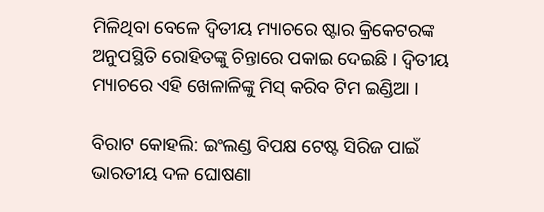ମିଳିଥିବା ବେଳେ ଦ୍ୱିତୀୟ ମ୍ୟାଚରେ ଷ୍ଟାର କ୍ରିକେଟରଙ୍କ ଅନୁପସ୍ଥିତି ରୋହିତଙ୍କୁ ଚିନ୍ତାରେ ପକାଇ ଦେଇଛି । ଦ୍ୱିତୀୟ ମ୍ୟାଚରେ ଏହି ଖେଳାଳିଙ୍କୁ ମିସ୍ କରିବ ଟିମ ଇଣ୍ଡିଆ ।

ବିରାଟ କୋହଲି: ଇଂଲଣ୍ଡ ବିପକ୍ଷ ଟେଷ୍ଟ ସିରିଜ ପାଇଁ ଭାରତୀୟ ଦଳ ଘୋଷଣା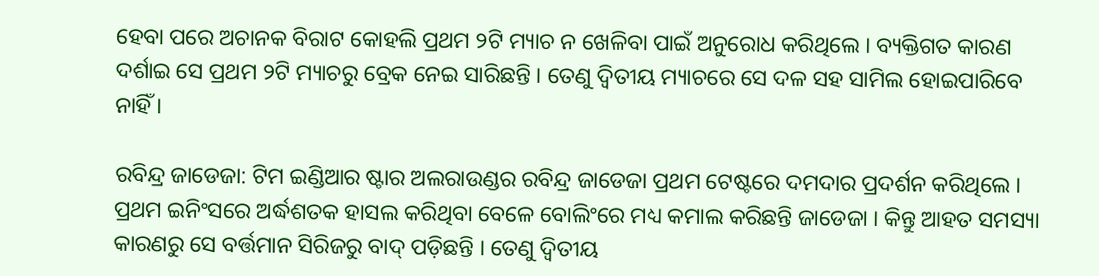ହେବା ପରେ ଅଚାନକ ବିରାଟ କୋହଲି ପ୍ରଥମ ୨ଟି ମ୍ୟାଚ ନ ଖେଳିବା ପାଇଁ ଅନୁରୋଧ କରିଥିଲେ । ବ୍ୟକ୍ତିଗତ କାରଣ ଦର୍ଶାଇ ସେ ପ୍ରଥମ ୨ଟି ମ୍ୟାଚରୁ ବ୍ରେକ ନେଇ ସାରିଛନ୍ତି । ତେଣୁ ଦ୍ୱିତୀୟ ମ୍ୟାଚରେ ସେ ଦଳ ସହ ସାମିଲ ହୋଇପାରିବେ ନାହିଁ ।

ରବିନ୍ଦ୍ର ଜାଡେଜା: ଟିମ ଇଣ୍ଡିଆର ଷ୍ଟାର ଅଲରାଉଣ୍ଡର ରବିନ୍ଦ୍ର ଜାଡେଜା ପ୍ରଥମ ଟେଷ୍ଟରେ ଦମଦାର ପ୍ରଦର୍ଶନ କରିଥିଲେ । ପ୍ରଥମ ଇନିଂସରେ ଅର୍ଦ୍ଧଶତକ ହାସଲ କରିଥିବା ବେଳେ ବୋଲିଂରେ ମଧ୍ୟ କମାଲ କରିଛନ୍ତି ଜାଡେଜା । କିନ୍ତୁ ଆହତ ସମସ୍ୟା କାରଣରୁ ସେ ବର୍ତ୍ତମାନ ସିରିଜରୁ ବାଦ୍ ପଡ଼ିଛନ୍ତି । ତେଣୁ ଦ୍ୱିତୀୟ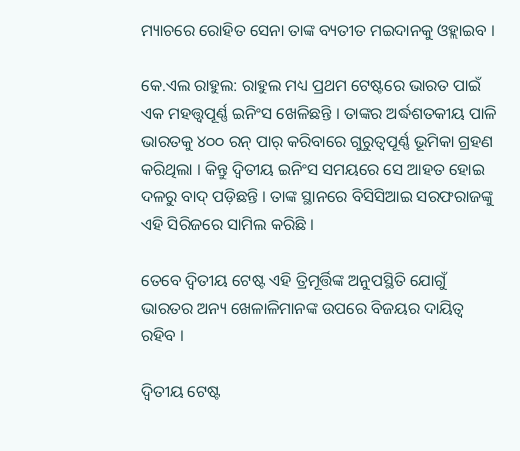ମ୍ୟାଚରେ ରୋହିତ ସେନା ତାଙ୍କ ବ୍ୟତୀତ ମଇଦାନକୁ ଓହ୍ଲାଇବ ।

କେ.ଏଲ ରାହୁଲ: ରାହୁଲ ମଧ୍ୟ ପ୍ରଥମ ଟେଷ୍ଟରେ ଭାରତ ପାଇଁ ଏକ ମହତ୍ତ୍ୱପୂର୍ଣ୍ଣ ଇନିଂସ ଖେଳିଛନ୍ତି । ତାଙ୍କର ଅର୍ଦ୍ଧଶତକୀୟ ପାଳି ଭାରତକୁ ୪୦୦ ରନ୍ ପାର୍ କରିବାରେ ଗୁରୁତ୍ୱପୂର୍ଣ୍ଣ ଭୂମିକା ଗ୍ରହଣ କରିଥିଲା । କିନ୍ତୁ ଦ୍ୱିତୀୟ ଇନିଂସ ସମୟରେ ସେ ଆହତ ହୋଇ ଦଳରୁ ବାଦ୍ ପଡ଼ିଛନ୍ତି । ତାଙ୍କ ସ୍ଥାନରେ ବିସିସିଆଇ ସରଫରାଜଙ୍କୁ ଏହି ସିରିଜରେ ସାମିଲ କରିଛି ।

ତେବେ ଦ୍ୱିତୀୟ ଟେଷ୍ଟ ଏହି ତ୍ରିମୂର୍ତ୍ତିଙ୍କ ଅନୁପସ୍ଥିତି ଯୋଗୁଁ ଭାରତର ଅନ୍ୟ ଖେଳାଳିମାନଙ୍କ ଉପରେ ବିଜୟର ଦାୟିତ୍ୱ ରହିବ ।

ଦ୍ୱିତୀୟ ଟେଷ୍ଟ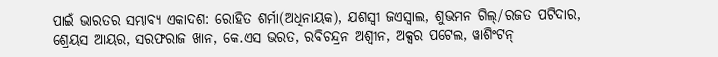ପାଇଁ ଭାରତର ସମ୍ଭାବ୍ୟ ଏକାଦଶ: ରୋହିତ ଶର୍ମା(ଅଧିନାୟକ), ଯଶସ୍ୱୀ ଜଏସ୍ୱାଲ, ଶୁଭମନ ଗିଲ୍/ରଜତ ପଟିଦାର, ଶ୍ରେୟସ ଆୟର, ସରଫରାଜ ଖାନ, କେ.ଏସ ଭରତ, ରବିଚନ୍ଦ୍ରନ ଅଶ୍ୱୀନ, ଅକ୍ସର ପଟେଲ, ୱାଶିଂଟନ୍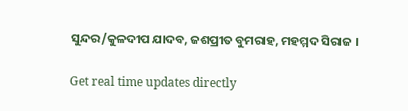ସୁନ୍ଦର/କୁଳଦୀପ ଯାଦବ, ଜଶପ୍ରୀତ ବୁମରାହ, ମହମ୍ମଦ ସିରାଜ ।

Get real time updates directly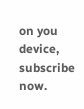on you device, subscribe now.